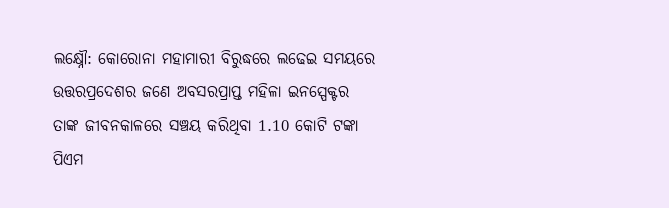ଲକ୍ଷ୍ନୌ: କୋରୋନା ମହାମାରୀ ବିରୁଦ୍ଧରେ ଲଢେଇ ସମୟରେ ଉତ୍ତରପ୍ରଦେଶର ଜଣେ ଅବସରପ୍ରାପ୍ତ ମହିଳା ଇନସ୍ପେକ୍ଟର ତାଙ୍କ ଜୀବନକାଳରେ ସଞ୍ଚୟ କରିଥିବା 1.10 କୋଟି ଟଙ୍କା ପିଏମ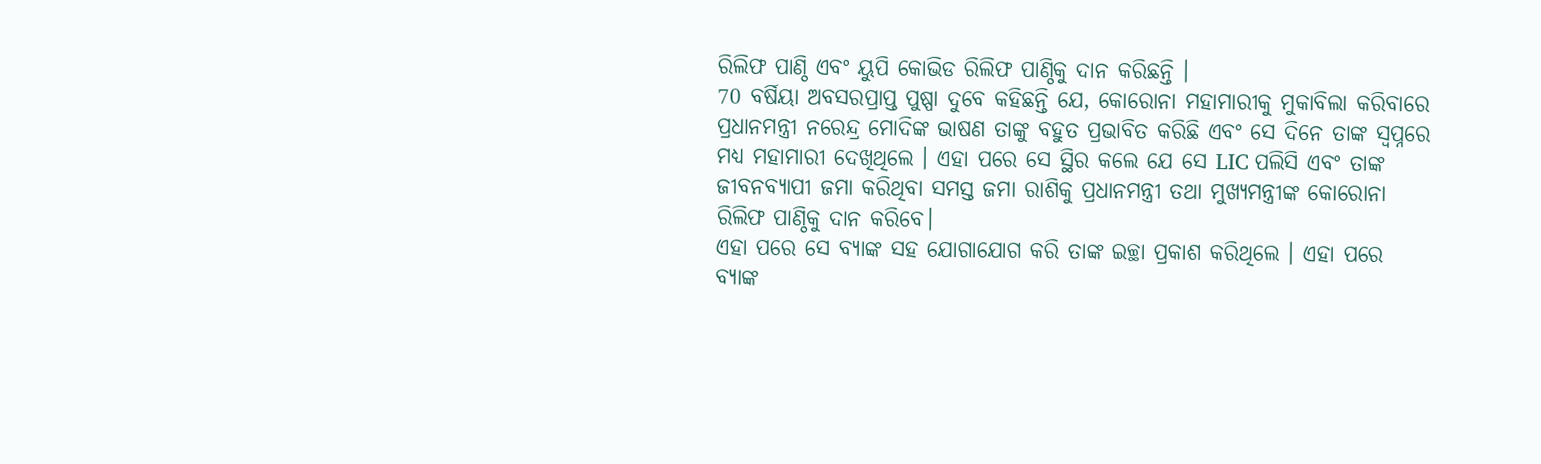ରିଲିଫ ପାଣ୍ଠି ଏବଂ ୟୁପି କୋଭିଡ ରିଲିଫ ପାଣ୍ଠିକୁ ଦାନ କରିଛନ୍ତି ।
70 ବର୍ଷିୟା ଅବସରପ୍ରାପ୍ତ ପୁଷ୍ପା ଦୁବେ କହିଛନ୍ତି ଯେ, କୋରୋନା ମହାମାରୀକୁ ମୁକାବିଲା କରିବାରେ ପ୍ରଧାନମନ୍ତ୍ରୀ ନରେନ୍ଦ୍ର ମୋଦିଙ୍କ ଭାଷଣ ତାଙ୍କୁ ବହୁତ ପ୍ରଭାବିତ କରିଛି ଏବଂ ସେ ଦିନେ ତାଙ୍କ ସ୍ୱପ୍ନରେ ମଧ୍ୟ ମହାମାରୀ ଦେଖିଥିଲେ । ଏହା ପରେ ସେ ସ୍ଥିର କଲେ ଯେ ସେ LIC ପଲିସି ଏବଂ ତାଙ୍କ ଜୀବନବ୍ୟାପୀ ଜମା କରିଥିବା ସମସ୍ତ ଜମା ରାଶିକୁ ପ୍ରଧାନମନ୍ତ୍ରୀ ତଥା ମୁଖ୍ୟମନ୍ତ୍ରୀଙ୍କ କୋରୋନା ରିଲିଫ ପାଣ୍ଠିକୁ ଦାନ କରିବେ।
ଏହା ପରେ ସେ ବ୍ୟାଙ୍କ ସହ ଯୋଗାଯୋଗ କରି ତାଙ୍କ ଇଚ୍ଛା ପ୍ରକାଶ କରିଥିଲେ । ଏହା ପରେ ବ୍ୟାଙ୍କ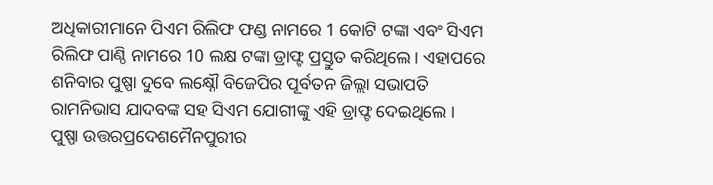ଅଧିକାରୀମାନେ ପିଏମ ରିଲିଫ ଫଣ୍ଡ ନାମରେ 1 କୋଟି ଟଙ୍କା ଏବଂ ସିଏମ ରିଲିଫ ପାଣ୍ଠି ନାମରେ 10 ଲକ୍ଷ ଟଙ୍କା ଡ୍ରାଫ୍ଟ ପ୍ରସ୍ତୁତ କରିଥିଲେ। ଏହାପରେ ଶନିବାର ପୁଷ୍ପା ଦୁବେ ଲକ୍ଷ୍ନୌ ବିଜେପିର ପୂର୍ବତନ ଜିଲ୍ଲା ସଭାପତି ରାମନିଭାସ ଯାଦବଙ୍କ ସହ ସିଏମ ଯୋଗୀଙ୍କୁ ଏହି ଡ୍ରାଫ୍ଟ ଦେଇଥିଲେ ।
ପୁଷ୍ପା ଉତ୍ତରପ୍ରଦେଶମୈନପୁରୀର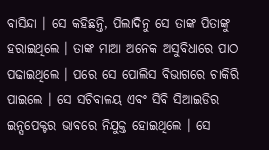ବାସିନ୍ଦା । ସେ କହିଛନ୍ତି, ପିଲାଦିନୁ ସେ ତାଙ୍କ ପିତାଙ୍କୁ ହରାଇଥିଲେ । ତାଙ୍କ ମାଆ ଅନେକ ଅସୁବିଧାରେ ପାଠ ପଢାଇଥିଲେ । ପରେ ସେ ପୋଲିସ ବିଭାଗରେ ଚାକିରି ପାଇଲେ । ସେ ସଚିବାଳୟ ଏବଂ ସିବି ସିଆଇଡିର ଇନ୍ସପେକ୍ଟର ଭାବରେ ନିଯୁକ୍ତ ହୋଇଥିଲେ । ସେ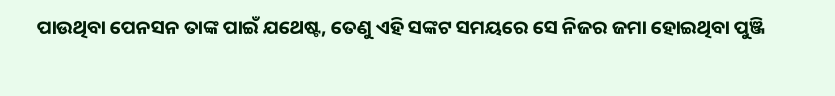ପାଉଥିବା ପେନସନ ତାଙ୍କ ପାଇଁ ଯଥେଷ୍ଟ, ତେଣୁ ଏହି ସଙ୍କଟ ସମୟରେ ସେ ନିଜର ଜମା ହୋଇଥିବା ପୁଞ୍ଜି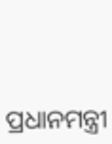ପ୍ରଧାନମନ୍ତ୍ରୀ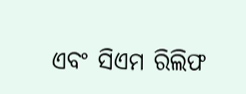ଏବଂ ସିଏମ ରିଲିଫ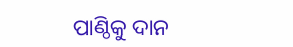ପାଣ୍ଠିକୁ ଦାନ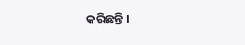କରିଛନ୍ତି ।